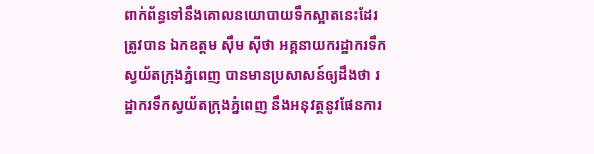ពាក់ព័ន្ធទៅនឹងគោលនយោបាយទឹកស្អាតនេះដែរ ត្រូវបាន ឯកឧត្តម ស៊ឹម ស៊ីថា អគ្គនាយករដ្ឋាករទឹកស្វយ័តក្រុងភ្នំពេញ បានមានប្រសាសន៍ឲ្យដឹងថា រដ្ឋាករទឹកស្វយ័តក្រុងភ្នំពេញ នឹងអនុវត្តនូវផែនការ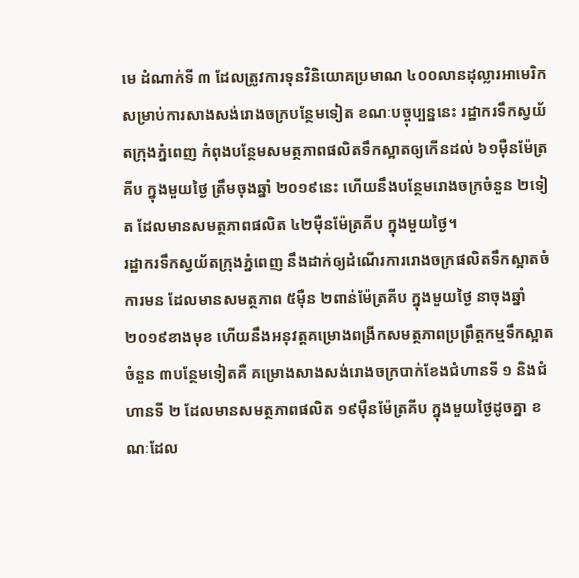មេ ដំណាក់ទី ៣ ដែលត្រូវការទុនវិនិយោគប្រមាណ ៤០០លានដុល្លារអាមេរិក សម្រាប់ការសាងសង់រោងចក្របន្ថែមទៀត ខណៈបច្ចុប្បន្ននេះ រដ្ឋាករទឹកស្វយ័តក្រុងភ្នំពេញ កំពុងបន្ថែមសមត្ថភាពផលិតទឹកស្អាតឲ្យកើនដល់ ៦១ម៉ឺនម៉ែត្រគីប ក្នុងមួយថ្ងៃ ត្រឹមចុងឆ្នាំ ២០១៩នេះ ហើយនឹងបន្ថែមរោងចក្រចំនួន ២ទៀត ដែលមានសមត្ថភាពផលិត ៤២ម៉ឺនម៉ែត្រគីប ក្នុងមួយថ្ងៃ។
រដ្ឋាករទឹកស្វយ័តក្រុងភ្នំពេញ នឹងដាក់ឲ្យដំណើរការរោងចក្រផលិតទឹកស្អាតចំការមន ដែលមានសមត្ថភាព ៥ម៉ឺន ២ពាន់ម៉ែត្រគីប ក្នុងមួយថ្ងៃ នាចុងឆ្នាំ ២០១៩ខាងមុខ ហើយនឹងអនុវត្តគម្រោងពង្រីកសមត្ថភាពប្រព្រឹត្តកម្មទឹកស្អាតចំនួន ៣បន្ថែមទៀតគឺ គម្រោងសាងសង់រោងចក្របាក់ខែងជំហានទី ១ និងជំហានទី ២ ដែលមានសមត្ថភាពផលិត ១៩ម៉ឺនម៉ែត្រគីប ក្នុងមួយថ្ងៃដូចគ្នា ខណៈដែល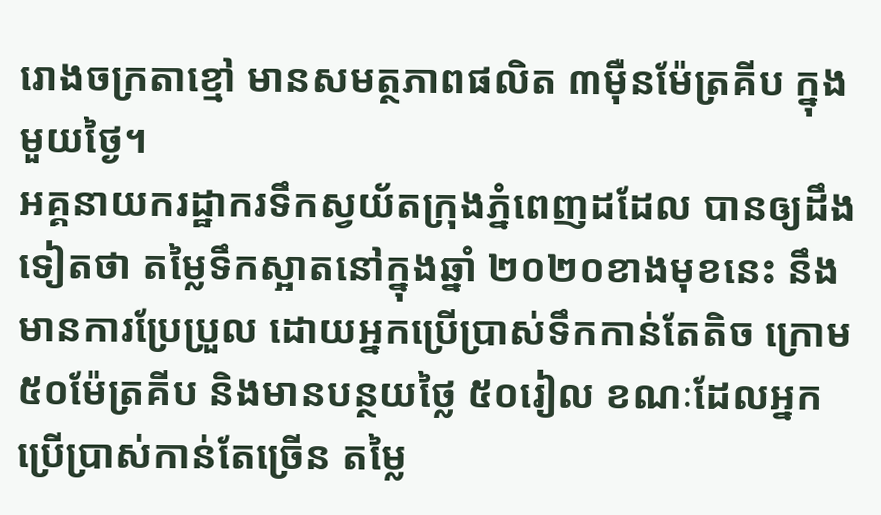រោងចក្រតាខ្មៅ មានសមត្ថភាពផលិត ៣ម៉ឺនម៉ែត្រគីប ក្នុងមួយថ្ងៃ។
អគ្គនាយករដ្ឋាករទឹកស្វយ័តក្រុងភ្នំពេញដដែល បានឲ្យដឹងទៀតថា តម្លៃទឹកស្អាតនៅក្នុងឆ្នាំ ២០២០ខាងមុខនេះ នឹងមានការប្រែប្រួល ដោយអ្នកប្រើប្រាស់ទឹកកាន់តែតិច ក្រោម ៥០ម៉ែត្រគីប និងមានបន្ថយថ្លៃ ៥០រៀល ខណៈដែលអ្នកប្រើប្រាស់កាន់តែច្រើន តម្លៃ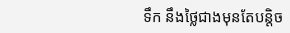ទឹក នឹងថ្លៃជាងមុនតែបន្តិច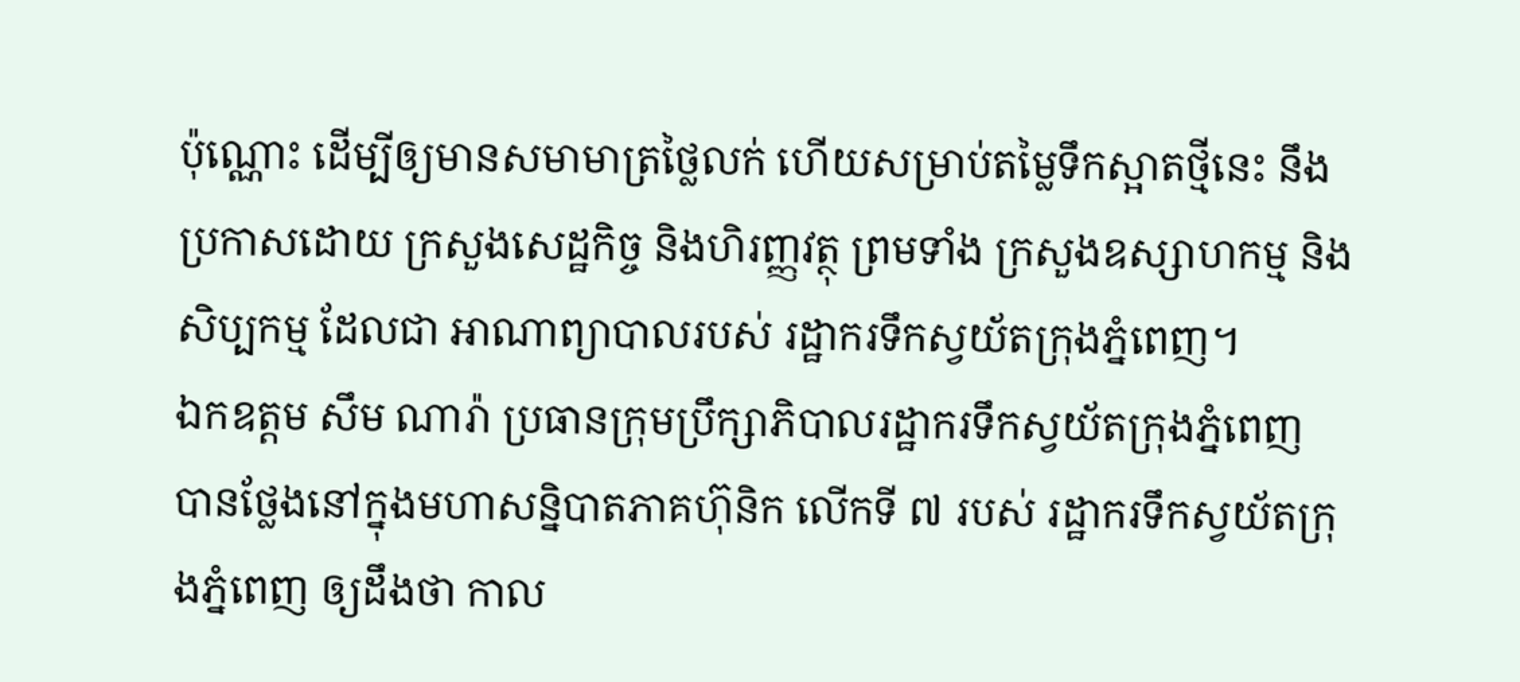ប៉ុណ្ណោះ ដើម្បីឲ្យមានសមាមាត្រថ្លៃលក់ ហើយសម្រាប់តម្លៃទឹកស្អាតថ្មីនេះ នឹងប្រកាសដោយ ក្រសួងសេដ្ឋកិច្ច និងហិរញ្ញវត្ថុ ព្រមទាំង ក្រសួងឧស្សាហកម្ម និងសិប្បកម្ម ដែលជា អាណាព្យាបាលរបស់ រដ្ឋាករទឹកស្វយ័តក្រុងភ្នំពេញ។
ឯកឧត្តម សឹម ណារ៉ា ប្រធានក្រុមប្រឹក្សាភិបាលរដ្ឋាករទឹកស្វយ័តក្រុងភ្នំពេញ បានថ្លែងនៅក្នុងមហាសន្និបាតភាគហ៊ុនិក លើកទី ៧ របស់ រដ្ឋាករទឹកស្វយ័តក្រុងភ្នំពេញ ឲ្យដឹងថា កាល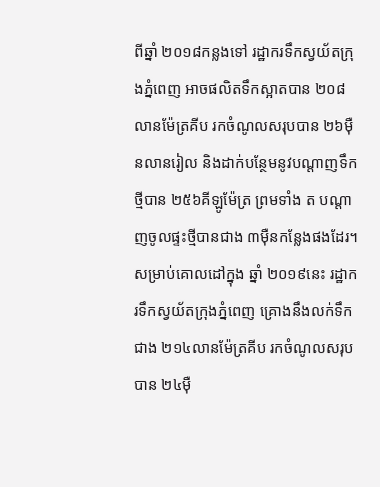ពីឆ្នាំ ២០១៨កន្លងទៅ រដ្ឋាករទឹកស្វយ័តក្រុងភ្នំពេញ អាចផលិតទឹកស្អាតបាន ២០៨លានម៉ែត្រគីប រកចំណូលសរុបបាន ២៦ម៉ឺនលានរៀល និងដាក់បន្ថែមនូវបណ្តាញទឹកថ្មីបាន ២៥៦គីឡូម៉ែត្រ ព្រមទាំង ត បណ្តាញចូលផ្ទះថ្មីបានជាង ៣ម៉ឺនកន្លែងផងដែរ។
សម្រាប់គោលដៅក្នុង ឆ្នាំ ២០១៩នេះ រដ្ឋាករទឹកស្វយ័តក្រុងភ្នំពេញ គ្រោងនឹងលក់ទឹកជាង ២១៤លានម៉ែត្រគីប រកចំណូលសរុបបាន ២៤ម៉ឺ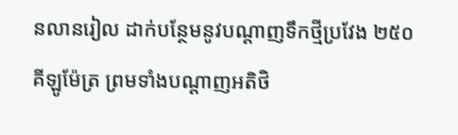នលានរៀល ដាក់បន្ថែមនូវបណ្តាញទឹកថ្មីប្រវែង ២៥០គីឡូម៉ែត្រ ព្រមទាំងបណ្តាញអតិថិ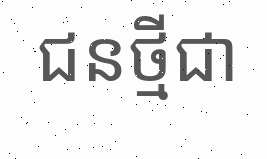ជនថ្មីជា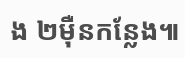ង ២ម៉ឺនកន្លែង៕